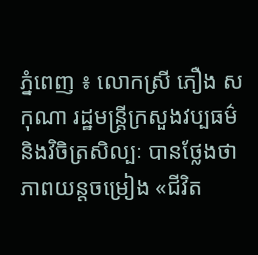ភ្នំពេញ ៖ លោកស្រី ភឿង សកុណា រដ្ឋមន្ត្រីក្រសួងវប្បធម៌ និងវិចិត្រសិល្បៈ បានថ្លែងថា ភាពយន្តចម្រៀង «ជីវិត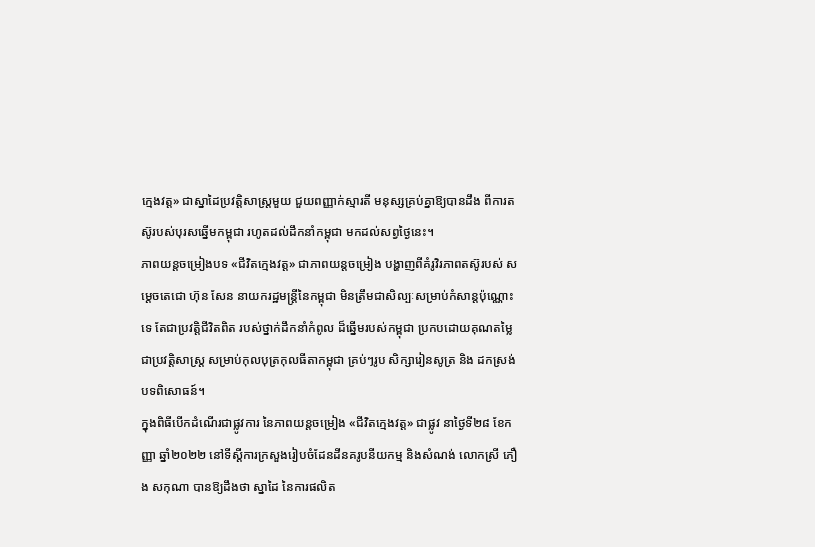ក្មេងវត្ត» ជាស្នាដៃប្រវត្តិសាស្ត្រមួយ ជួយពញ្ញាក់ស្មារតី មនុស្សគ្រប់គ្នាឱ្យបានដឹង ពីការតស៊ូរបស់បុរសឆ្នើមកម្ពុជា រហូតដល់ដឹកនាំកម្ពុជា មកដល់សព្វថ្ងៃនេះ។
ភាពយន្តចម្រៀងបទ «ជីវិតក្មេងវត្ត» ជាភាពយន្តចម្រៀង បង្ហាញពីគំរូវិរភាពតស៊ូរបស់ សម្ដេចតេជោ ហ៊ុន សែន នាយករដ្ឋមន្ដ្រីនៃកម្ពុជា មិនត្រឹមជាសិល្បៈសម្រាប់កំសាន្តប៉ុណ្ណោះទេ តែជាប្រវត្តិជីវិតពិត របស់ថ្នាក់ដឹកនាំកំពូល ដ៏ឆ្នើមរបស់កម្ពុជា ប្រកបដោយគុណតម្លៃជាប្រវត្តិសាស្ត្រ សម្រាប់កុលបុត្រកុលធីតាកម្ពុជា គ្រប់ៗរូប សិក្សារៀនសូត្រ និង ដកស្រង់បទពិសោធន៍។
ក្នុងពិធីបើកដំណើរជាផ្លូវការ នៃភាពយន្តចម្រៀង «ជីវិតក្មេងវត្ត» ជាផ្លូវ នាថ្ងៃទី២៨ ខែកញ្ញា ឆ្នាំ២០២២ នៅទីស្តីការក្រសួងរៀបចំដែនដីនគរូបនីយកម្ម និងសំណង់ លោកស្រី ភឿង សកុណា បានឱ្យដឹងថា ស្នាដៃ នៃការផលិត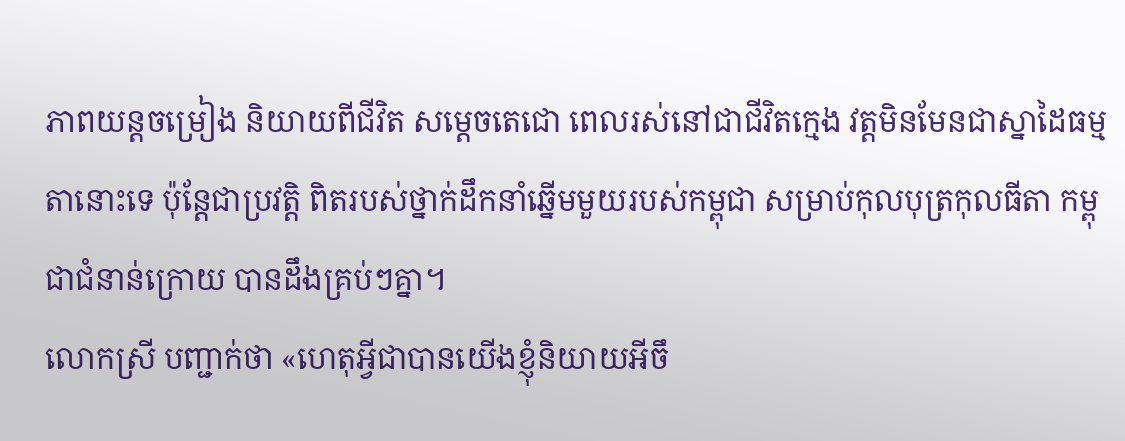ភាពយន្តចម្រៀង និយាយពីជីវិត សម្តេចតេជោ ពេលរស់នៅជាជីវិតក្មេង វត្តមិនមែនជាស្នាដៃធម្មតានោះទេ ប៉ុន្តែជាប្រវត្តិ ពិតរបស់ថ្នាក់ដឹកនាំឆ្នេីមមួយរបស់កម្ពុជា សម្រាប់កុលបុត្រកុលធីតា កម្ពុជាជំនាន់ក្រោយ បានដឹងគ្រប់ៗគ្នា។
លោកស្រី បញ្ជាក់ថា «ហេតុអ្វីជាបានយើងខ្ញុំនិយាយអីចឹ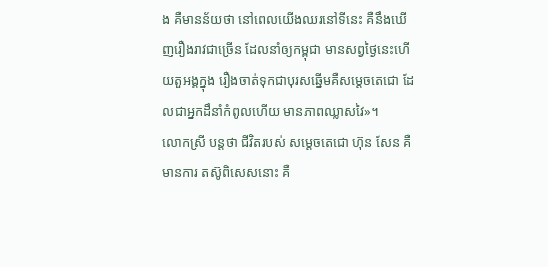ង គឺមានន័យថា នៅពេលយើងឈរនៅទីនេះ គឺនឹងឃើញរឿងរាវជាច្រើន ដែលនាំឲ្យកម្ពុជា មានសព្វថ្ងៃនេះហើយតួអង្គក្នុង រឿងចាត់ទុកជាបុរសឆ្នើមគឺសម្តេចតេជោ ដែលជាអ្នកដឹនាំកំពូលហើយ មានភាពឈ្លាសវៃ»។
លោកស្រី បន្ដថា ជីវិតរបស់ សម្តេចតេជោ ហ៊ុន សែន គឺមានការ តស៊ូពិសេសនោះ គឺ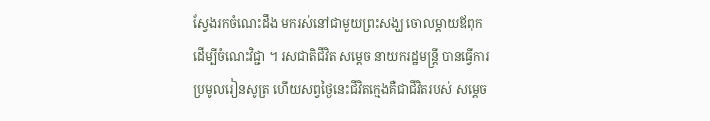ស្វែងរកចំណេះដឹង មករស់នៅជាមួយព្រះសង្ឃ ចោលម្តាយឪពុកដើម្បីចំណេះវិជ្ជា ។ រសជាតិជីវិត សម្តេច នាយករដ្ឋមន្ត្រី បានធ្វើការប្រមូលរៀនសូត្រ ហើយសព្វថ្ងៃនេះជីវិតក្មេងគឺជាជីវិតរបស់ សម្តេច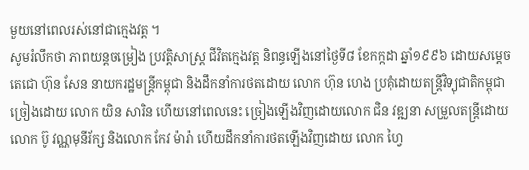មួយនៅពេលរស់នៅជាក្មេងវត្ត ។
សូមរំលឹកថា ភាពយន្តចម្រៀង ប្រវត្តិសាស្ត្រ ជីវិតក្មេងវត្ត និពន្ធឡើងនៅថ្ងៃទី៨ ខែកក្កដា ឆ្នាំ១៩៩៦ ដោយសម្តេចតេជោ ហ៊ុន សែន នាយករដ្ឋមន្ត្រីកម្ពុជា និងដឹកនាំការថតដោយ លោក ហ៊ុន ហេង ប្រគុំដោយតន្រ្តីវិទ្យុជាតិកម្ពុជា ច្រៀងដោយ លោក យិន សារិន ហើយនៅពេលនេះ ច្រៀងឡើងវិញដោយលោក ជិន វឌ្ឍនា សម្រួលតន្រ្តីដោយលោក ប៊ូ វណ្ណមុនីរ័ក្ស និងលោក កែវ ម៉ារ៉ា ហើយដឹកនាំការថតឡើងវិញដោយ លោក ហ្វៃ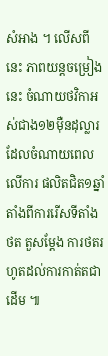សំអាង ។ លើសពីនេះ ភាពយន្តចម្រៀងនេះ ចំណាយថវិកាអស់ជាង១២ម៉ឺនដុល្លារ ដែលចំណាយពេលលើការ ផលិតជិត១ឆ្នាំ តាំងពីការរើសទីតាំងថត តួសម្តែង ការថតរហូតដល់ការកាត់តជាដើម ៕